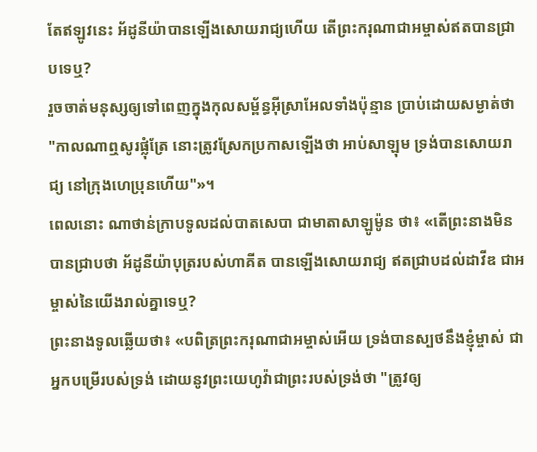តែឥឡូវនេះ អ័ដូនីយ៉ាបានឡើងសោយរាជ្យហើយ តើព្រះករុណាជាអម្ចាស់ឥតបានជ្រាបទេឬ?
រួចចាត់មនុស្សឲ្យទៅពេញក្នុងកុលសម្ព័ន្ធអ៊ីស្រាអែលទាំងប៉ុន្មាន ប្រាប់ដោយសម្ងាត់ថា "កាលណាឮសូរផ្លុំត្រែ នោះត្រូវស្រែកប្រកាសឡើងថា អាប់សាឡុម ទ្រង់បានសោយរាជ្យ នៅក្រុងហេប្រុនហើយ"»។
ពេលនោះ ណាថាន់ក្រាបទូលដល់បាតសេបា ជាមាតាសាឡូម៉ូន ថា៖ «តើព្រះនាងមិនបានជ្រាបថា អ័ដូនីយ៉ាបុត្ររបស់ហាគីត បានឡើងសោយរាជ្យ ឥតជ្រាបដល់ដាវីឌ ជាអម្ចាស់នៃយើងរាល់គ្នាទេឬ?
ព្រះនាងទូលឆ្លើយថា៖ «បពិត្រព្រះករុណាជាអម្ចាស់អើយ ទ្រង់បានស្បថនឹងខ្ញុំម្ចាស់ ជាអ្នកបម្រើរបស់ទ្រង់ ដោយនូវព្រះយេហូវ៉ាជាព្រះរបស់ទ្រង់ថា "ត្រូវឲ្យ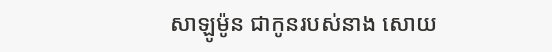សាឡូម៉ូន ជាកូនរបស់នាង សោយ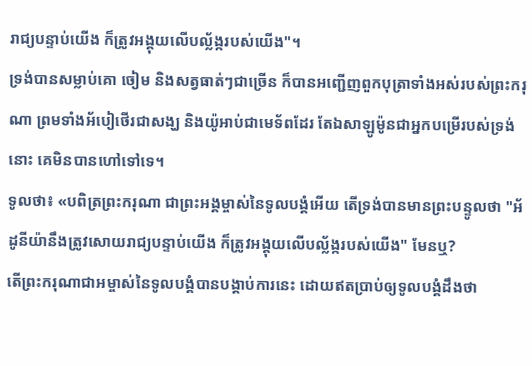រាជ្យបន្ទាប់យើង ក៏ត្រូវអង្គុយលើបល្ល័ង្ករបស់យើង"។
ទ្រង់បានសម្លាប់គោ ចៀម និងសត្វធាត់ៗជាច្រើន ក៏បានអញ្ជើញពួកបុត្រាទាំងអស់របស់ព្រះករុណា ព្រមទាំងអ័បៀថើរជាសង្ឃ និងយ៉ូអាប់ជាមេទ័ពដែរ តែឯសាឡូម៉ូនជាអ្នកបម្រើរបស់ទ្រង់នោះ គេមិនបានហៅទៅទេ។
ទូលថា៖ «បពិត្រព្រះករុណា ជាព្រះអង្គម្ចាស់នៃទូលបង្គំអើយ តើទ្រង់បានមានព្រះបន្ទូលថា "អ័ដូនីយ៉ានឹងត្រូវសោយរាជ្យបន្ទាប់យើង ក៏ត្រូវអង្គុយលើបល្ល័ង្ករបស់យើង" មែនឬ?
តើព្រះករុណាជាអម្ចាស់នៃទូលបង្គំបានបង្គាប់ការនេះ ដោយឥតប្រាប់ឲ្យទូលបង្គំដឹងថា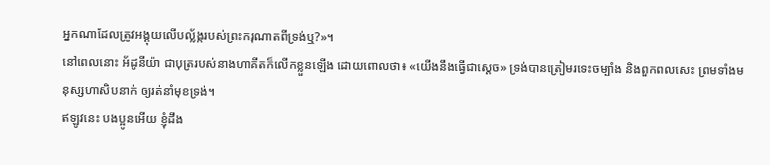អ្នកណាដែលត្រូវអង្គុយលើបល្ល័ង្ករបស់ព្រះករុណាតពីទ្រង់ឬ?»។
នៅពេលនោះ អ័ដូនីយ៉ា ជាបុត្ររបស់នាងហាគីតក៏លើកខ្លួនឡើង ដោយពោលថា៖ «យើងនឹងធ្វើជាស្តេច» ទ្រង់បានត្រៀមរទេះចម្បាំង និងពួកពលសេះ ព្រមទាំងមនុស្សហាសិបនាក់ ឲ្យរត់នាំមុខទ្រង់។
ឥឡូវនេះ បងប្អូនអើយ ខ្ញុំដឹង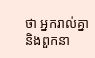ថា អ្នករាល់គ្នា និងពួកនា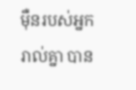ម៉ឺនរបស់អ្នករាល់គ្នា បាន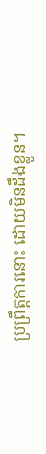ប្រព្រឹត្តការនោះ ដោយមិនដឹងខ្លួន។